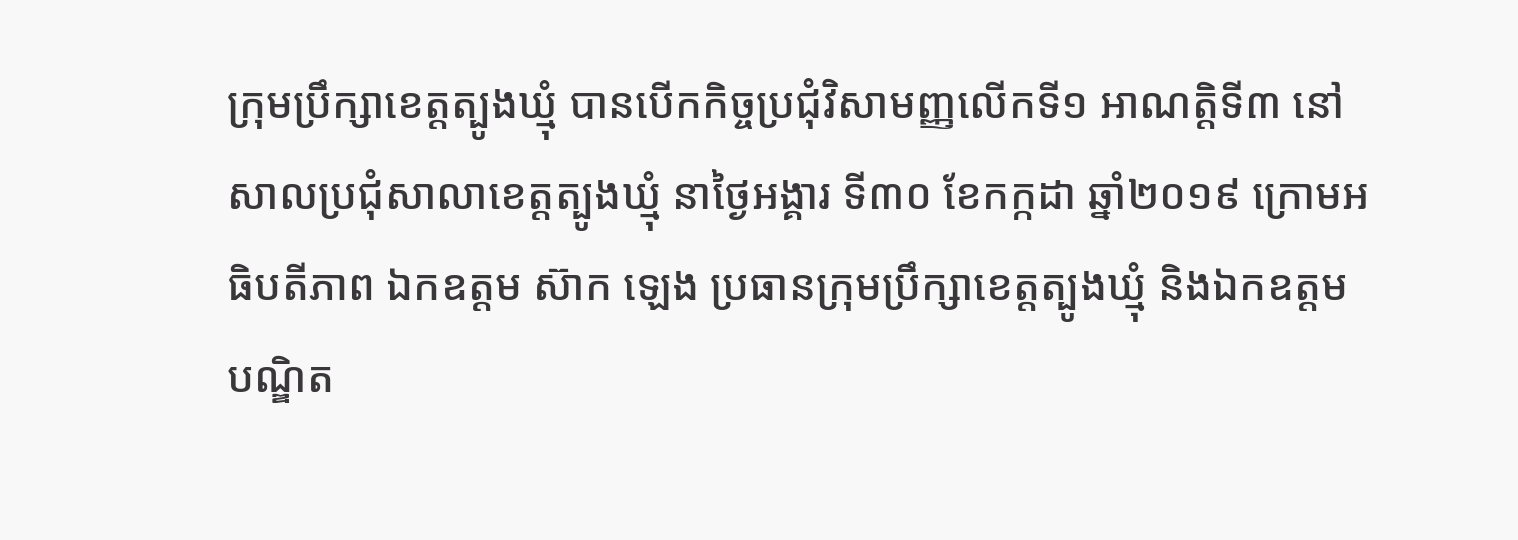ក្រុមប្រឹក្សាខេត្តត្បូងឃ្មុំ បានបើកកិច្ចប្រជុំវិសាមញ្ញលើកទី១ អាណត្តិទី៣ នៅសាលប្រជុំសាលាខេត្តត្បូងឃ្មុំ នាថ្ងៃអង្គារ ទី៣០ ខែកក្កដា ឆ្នាំ២០១៩ ក្រោមអធិបតីភាព ឯកឧត្ដម ស៊ាក ឡេង ប្រធានក្រុមប្រឹក្សាខេត្តត្បូងឃ្មុំ និងឯកឧត្ដមបណ្ឌិត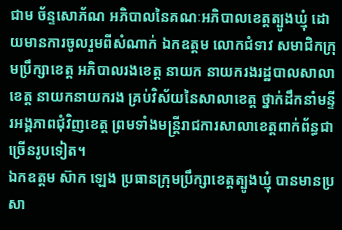ជាម ច័ន្ទសោភ័ណ អភិបាលនៃគណៈអភិបាលខេត្តត្បូងឃ្មុំ ដោយមានការចូលរួមពីសំណាក់ ឯកឧត្ដម លោកជំទាវ សមាជិកក្រុមប្រឹក្សាខេត្ត អភិបាលរងខេត្ត នាយក នាយករងរដ្ឋបាលសាលាខេត្ត នាយកនាយករង គ្រប់វិស័យនៃសាលាខេត្ត ថ្នាក់ដឹកនាំមន្ទីរអង្គភាពជុំវិញខេត្ត ព្រមទាំងមន្ត្រីរាជការសាលាខេត្តពាក់ព័ន្ធជាច្រើនរូបទៀត។
ឯកឧត្ដម ស៊ាក ឡេង ប្រធានក្រុមប្រឹក្សាខេត្តត្បូងឃ្មុំ បានមានប្រសា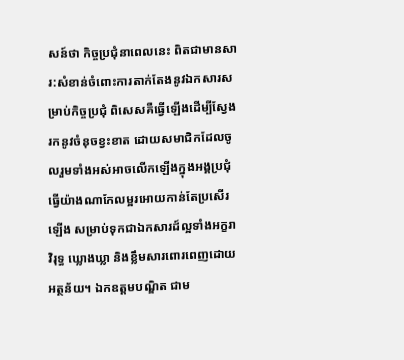សន៍ថា កិច្ចប្រជុំនាពេលនេះ ពិតជាមានសារ:សំខាន់ចំពោះការតាក់តែងនូវឯកសារសម្រាប់កិច្ចប្រជុំ ពិសេសគឺធ្វើឡើងដើម្បីស្វែងរកនូវចំនុចខ្វះខាត ដោយសមាជិកដែលចូលរួមទាំងអស់អាចលើកឡើងក្នុងអង្គប្រជុំ ធ្វើយ៉ាងណាកែលម្អរអោយកាន់តែប្រសើរឡើង សម្រាប់ទុកជាឯកសារដ៍ល្អទាំងអក្ខរាវិរុទ្ធ ឃ្លោងឃ្លា និងខ្លឹមសារពោរពេញដោយអត្ថន័យ។ ឯកឧត្ដមបណ្ឌិត ជាម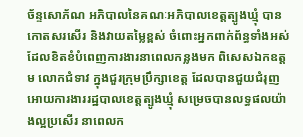ច័ន្ទសោភ័ណ អភិបាលនៃគណៈអភិបាលខេត្តត្បូងឃ្មុំ បានកោតសរសើរ និងវាយតម្លៃខ្ពស់ ចំពោះអ្នកពាក់ព័ន្ធទាំងអស់ ដែលខិតខំបំពេញការងារនាពេលកន្លងមក ពិសេសឯកឧត្ដម លោកជំទាវ ក្នុងជួរក្រុមប្រឹក្សាខេត្ត ដែលបានជួយជំរុញអោយការងាររដ្ឋបាលខេត្តត្បូងឃ្មុំ សម្រេចបានលទ្ធផលយ៉ាងល្អប្រសើរ នាពេលក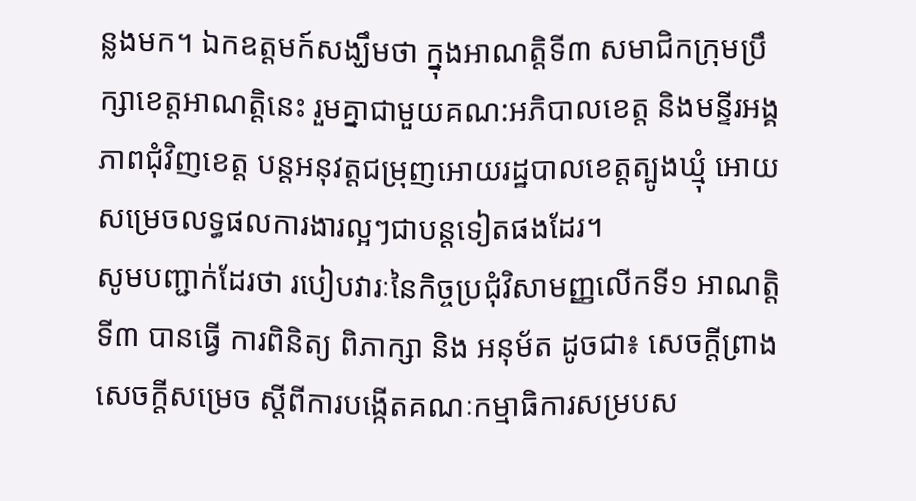ន្លងមក។ ឯកឧត្ដមក៍សង្ឃឹមថា ក្នុងអាណត្តិទី៣ សមាជិកក្រុមប្រឹក្សាខេត្តអាណត្តិនេះ រួមគ្នាជាមួយគណ:អភិបាលខេត្ត និងមន្ទីរអង្គភាពជុំវិញខេត្ត បន្តអនុវត្តជម្រុញអោយរដ្ឋបាលខេត្តត្បូងឃ្មុំ អោយសម្រេចលទ្ធផលការងារល្អៗជាបន្តទៀតផងដែរ។
សូមបញ្ជាក់ដែរថា របៀបវារៈនៃកិច្ចប្រជុំវិសាមញ្ញលើកទី១ អាណត្តិទី៣ បានធ្វើ ការពិនិត្យ ពិភាក្សា និង អនុម័ត ដូចជា៖ សេចក្តីព្រាងសេចក្តីសម្រេច ស្តីពីការបង្កើតគណៈកម្មាធិការសម្របស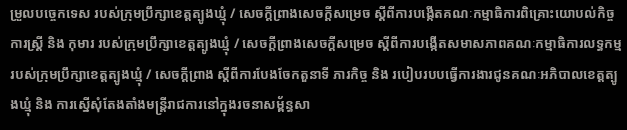ម្រួលបច្ចេកទេស របស់ក្រុមប្រឹក្សាខេត្តត្បូងឃ្មុំ / សេចក្តីព្រាងសេចក្តីសម្រេច ស្តីពីការបង្កើតគណៈកម្មាធិការពិគ្រោះយោបល់កិច្ចការស្ត្រី និង កុមារ របស់ក្រុមប្រឹក្សាខេត្តត្បូងឃ្មុំ / សេចក្តីព្រាងសេចក្តីសម្រេច ស្តីពីការបង្កើតសមាសភាពគណៈកម្មាធិការលទ្ធកម្ម របស់ក្រុមប្រឹក្សាខេត្តត្បូងឃ្មុំ / សេចក្តីព្រាង ស្តីពីការបែងចែកតួនាទី ភារកិច្ច និង របៀបរបបធ្វើការងារជូនគណៈអភិបាលខេត្តត្បូងឃ្មុំ និង ការស្នើសុំតែងតាំងមន្រ្តីរាជការនៅក្នុងរចនាសម្ព័ន្ធសា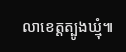លាខេត្តត្បូងឃ្មុំ៕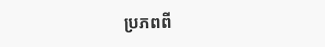ប្រភពពី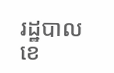រដ្ឋបាលខេ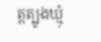ត្តត្បូងឃ្មុំ